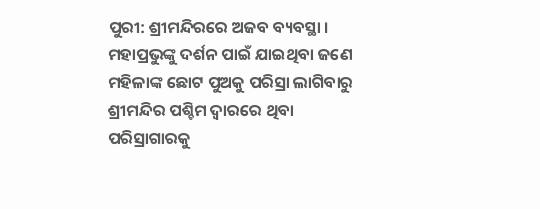ପୁରୀ: ଶ୍ରୀମନ୍ଦିରରେ ଅଜବ ବ୍ୟବସ୍ଥା । ମହାପ୍ରଭୁଙ୍କୁ ଦର୍ଶନ ପାଇଁ ଯାଇଥିବା ଜଣେ ମହିଳାଙ୍କ ଛୋଟ ପୁଅକୁ ପରିସ୍ରା ଲାଗିବାରୁ ଶ୍ରୀମନ୍ଦିର ପଶ୍ଚିମ ଦ୍ବାରରେ ଥିବା ପରିସ୍ରାଗାରକୁ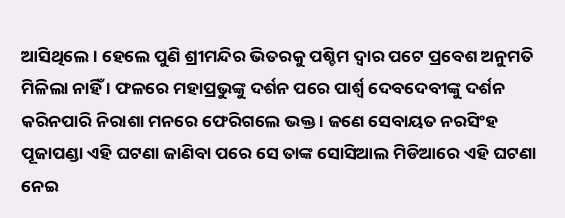ଆସିଥିଲେ । ହେଲେ ପୁଣି ଶ୍ରୀମନ୍ଦିର ଭିତରକୁ ପଶ୍ଚିମ ଦ୍ବାର ପଟେ ପ୍ରବେଶ ଅନୁମତି ମିଳିଲା ନାହିଁ । ଫଳରେ ମହାପ୍ରଭୁଙ୍କୁ ଦର୍ଶନ ପରେ ପାର୍ଶ୍ଵ ଦେବଦେବୀଙ୍କୁ ଦର୍ଶନ କରିନପାରି ନିରାଶା ମନରେ ଫେରିଗଲେ ଭକ୍ତ । ଜଣେ ସେବାୟତ ନରସିଂହ ପୂଜାପଣ୍ଡା ଏହି ଘଟଣା ଜାଣିବା ପରେ ସେ ତାଙ୍କ ସୋସିଆଲ ମିଡିଆରେ ଏହି ଘଟଣା ନେଇ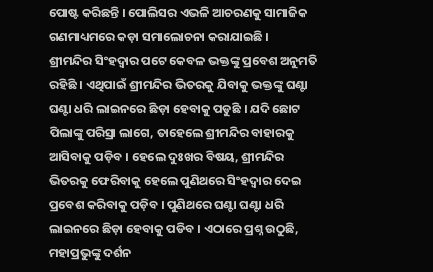ପୋଷ୍ଟ କରିଛନ୍ତି । ପୋଲିସର ଏଭଳି ଆଚରଣକୁ ସାମାଜିକ ଗଣମାଧ୍ୟମରେ କଡ଼ା ସମାଲୋଚନା କରାଯାଇଛି ।
ଶ୍ରୀମନ୍ଦିର ସିଂହଦ୍ଵାର ପଟେ କେବଳ ଭକ୍ତଙ୍କୁ ପ୍ରବେଶ ଅନୁମତି ରହିଛି । ଏଥିପାଇଁ ଶ୍ରୀମନ୍ଦିର ଭିତରକୁ ଯିବାକୁ ଭକ୍ତଙ୍କୁ ଘଣ୍ଟା ଘଣ୍ଟା ଧରି ଲାଇନରେ ଛିଡ଼ା ହେବାକୁ ପଡୁଛି । ଯଦି ଛୋଟ ପିଲାଙ୍କୁ ପରିସ୍ରା ଲାଗେ, ତାହେଲେ ଶ୍ରୀମନ୍ଦିର ବାହାରକୁ ଆସିବାକୁ ପଡ଼ିବ । ହେଲେ ଦୁଃଖର ବିଷୟ, ଶ୍ରୀମନ୍ଦିର ଭିତରକୁ ଫେରିବାକୁ ହେଲେ ପୁଣିଥରେ ସିଂହଦ୍ବାର ଦେଇ ପ୍ରବେଶ କରିବାକୁ ପଡ଼ିବ । ପୁଣିଥରେ ଘଣ୍ଟା ଘଣ୍ଟା ଧରି ଲାଇନରେ ଛିଡ଼ା ହେବାକୁ ପଡିବ । ଏଠାରେ ପ୍ରଶ୍ନ ଉଠୁଛି, ମହାପ୍ରଭୁଙ୍କୁ ଦର୍ଶନ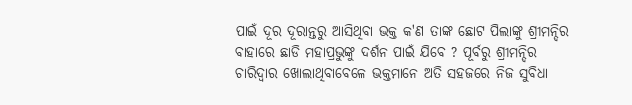ପାଇଁ ଦୂର ଦୂରାନ୍ତରୁ ଆସିଥିବା ଭକ୍ତ କ'ଣ ତାଙ୍କ ଛୋଟ ପିଲାଙ୍କୁ ଶ୍ରୀମନ୍ଦିର ବାହାରେ ଛାଡି ମହାପ୍ରଭୁଙ୍କୁ ଦର୍ଶନ ପାଇଁ ଯିବେ ? ପୂର୍ବରୁ ଶ୍ରୀମନ୍ଦିର ଚାରିଦ୍ବାର ଖୋଲାଥିବାବେଳେ ଭକ୍ତମାନେ ଅତି ସହଜରେ ନିଜ ସୁବିଧା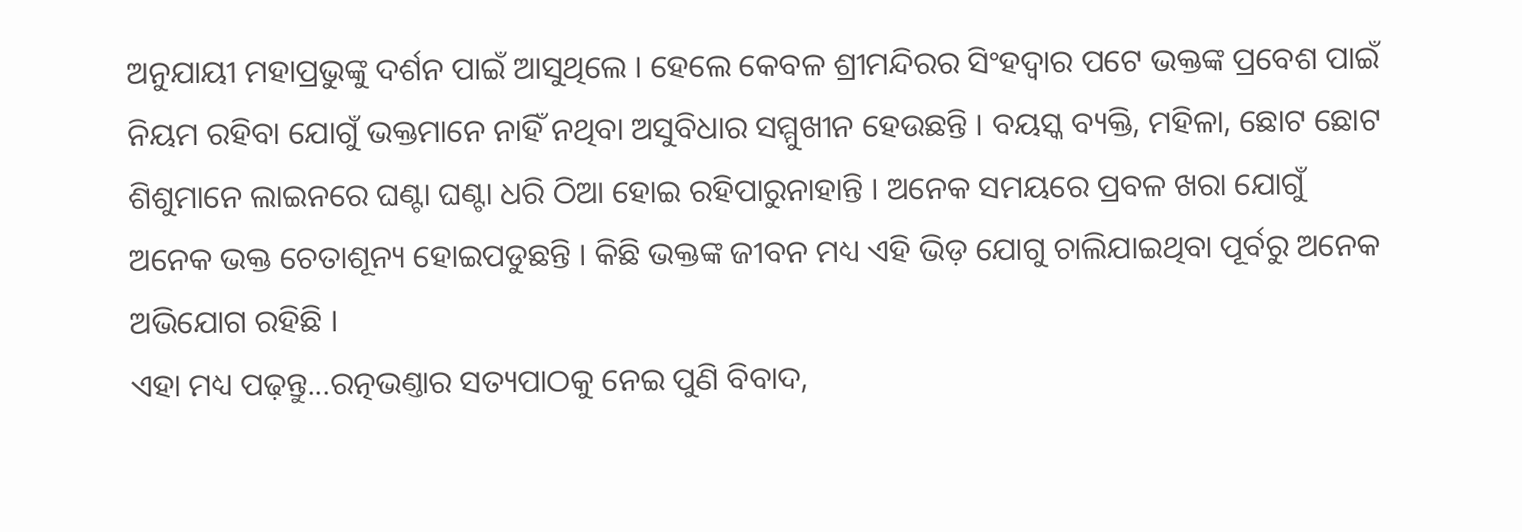ଅନୁଯାୟୀ ମହାପ୍ରଭୁଙ୍କୁ ଦର୍ଶନ ପାଇଁ ଆସୁଥିଲେ । ହେଲେ କେବଳ ଶ୍ରୀମନ୍ଦିରର ସିଂହଦ୍ବାର ପଟେ ଭକ୍ତଙ୍କ ପ୍ରବେଶ ପାଇଁ ନିୟମ ରହିବା ଯୋଗୁଁ ଭକ୍ତମାନେ ନାହିଁ ନଥିବା ଅସୁବିଧାର ସମ୍ମୁଖୀନ ହେଉଛନ୍ତି । ବୟସ୍କ ବ୍ୟକ୍ତି, ମହିଳା, ଛୋଟ ଛୋଟ ଶିଶୁମାନେ ଲାଇନରେ ଘଣ୍ଟା ଘଣ୍ଟା ଧରି ଠିଆ ହୋଇ ରହିପାରୁନାହାନ୍ତି । ଅନେକ ସମୟରେ ପ୍ରବଳ ଖରା ଯୋଗୁଁ ଅନେକ ଭକ୍ତ ଚେତାଶୂନ୍ୟ ହୋଇପଡୁଛନ୍ତି । କିଛି ଭକ୍ତଙ୍କ ଜୀବନ ମଧ୍ୟ ଏହି ଭିଡ଼ ଯୋଗୁ ଚାଲିଯାଇଥିବା ପୂର୍ବରୁ ଅନେକ ଅଭିଯୋଗ ରହିଛି ।
ଏହା ମଧ୍ୟ ପଢ଼ନ୍ତୁ...ରତ୍ନଭଣ୍ତାର ସତ୍ୟପାଠକୁ ନେଇ ପୁଣି ବିବାଦ,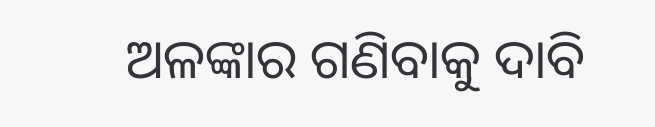ଅଳଙ୍କାର ଗଣିବାକୁ ଦାବି